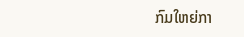ກົມໃຫຍ່ກາ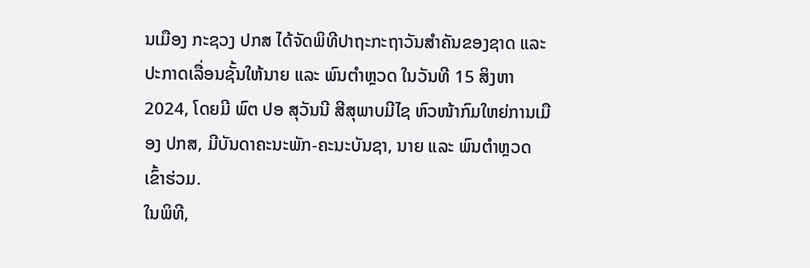ນເມືອງ ກະຊວງ ປກສ ໄດ້ຈັດພິທີປາຖະກະຖາວັນສໍາຄັນຂອງຊາດ ແລະ ປະກາດເລື່ອນຊັ້ນໃຫ້ນາຍ ແລະ ພົນຕໍາຫຼວດ ໃນວັນທີ 15 ສິງຫາ 2024, ໂດຍມີ ພົຕ ປອ ສຸວັນນີ ສີສຸພາບມີໄຊ ຫົວໜ້າກົມໃຫຍ່ການເມືອງ ປກສ, ມີບັນດາຄະນະພັກ-ຄະນະບັນຊາ, ນາຍ ແລະ ພົນຕໍາຫຼວດ ເຂົ້າຮ່ວມ.
ໃນພິທີ,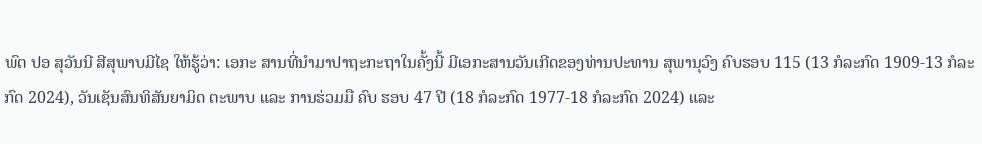ພົຕ ປອ ສຸວັນນີ ສີສຸພາບມີໄຊ ໃຫ້ຮູ້ວ່າ: ເອກະ ສານທີ່ນໍາມາປາຖະກະຖາໃນຄັ້ງນີ້ ມີເອກະສານວັນເກີດຂອງທ່ານປະທານ ສຸພານຸວົງ ຄົບຮອບ 115 (13 ກໍລະກົດ 1909-13 ກໍລະກົດ 2024), ວັນເຊັນສົນທິສັນຍາມິດ ຕະພາບ ແລະ ການຮ່ວມມື ຄົບ ຮອບ 47 ປີ (18 ກໍລະກົດ 1977-18 ກໍລະກົດ 2024) ແລະ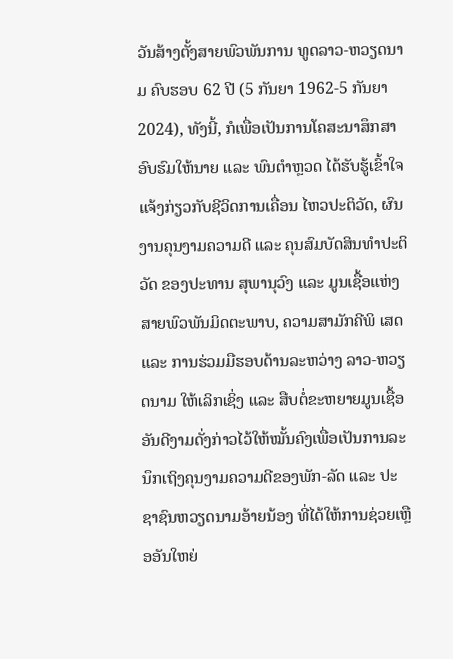ວັນສ້າງຕັ້ງສາຍພົວພັນການ ທູດລາວ-ຫວຽດນາມ ຄົບຮອບ 62 ປີ (5 ກັນຍາ 1962-5 ກັນຍາ 2024), ທັງນີ້, ກໍເພື່ອເປັນການໂຄສະນາສຶກສາອົບຮົມໃຫ້ນາຍ ແລະ ພົນຕໍາຫຼວດ ໄດ້ຮັບຮູ້ເຂົ້າໃຈແຈ້ງກ່ຽວກັບຊີວິດການເຄື່ອນ ໄຫວປະຕິວັດ, ຜົນງານຄຸນງາມຄວາມດີ ແລະ ຄຸນສົມບັດສິນທໍາປະຕິວັດ ຂອງປະທານ ສຸພານຸວົງ ແລະ ມູນເຊື້ອແຫ່ງສາຍພົວພັນມິດຕະພາບ, ຄວາມສາມັກຄີພິ ເສດ ແລະ ການຮ່ວມມືຮອບດ້ານລະຫວ່າງ ລາວ-ຫວຽດນາມ ໃຫ້ເລິກເຊິ່ງ ແລະ ສືບຕໍ່ຂະຫຍາຍມູນເຊື້ອອັນດີງາມດັ່ງກ່າວໄວ້ໃຫ້ໝັ້ນຄົງເພື່ອເປັນການລະນຶກເຖິງຄຸນງາມຄວາມດີຂອງພັກ-ລັດ ແລະ ປະຊາຊົນຫວຽດນາມອ້າຍນ້ອງ ທີ່ໄດ້ໃຫ້ການຊ່ວຍເຫຼືອອັນໃຫຍ່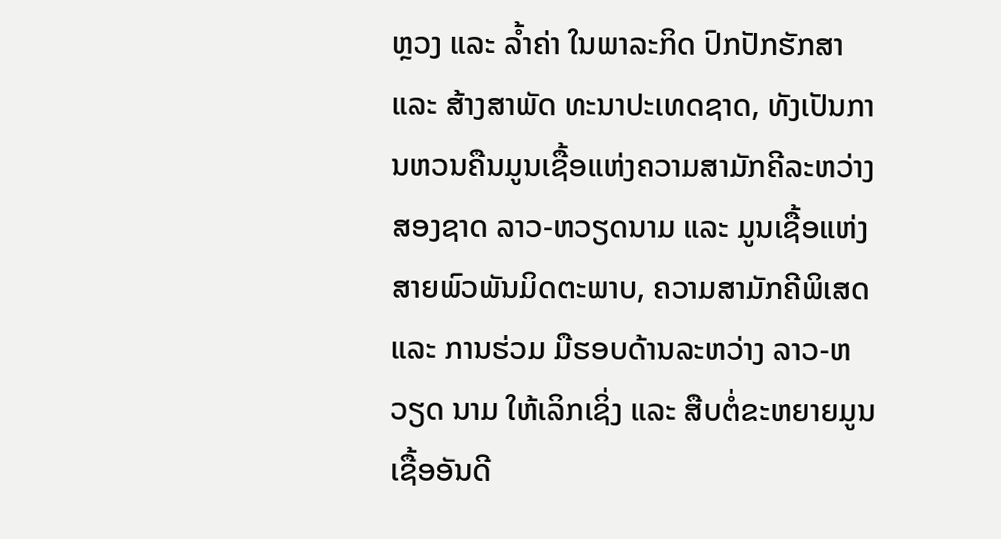ຫຼວງ ແລະ ລ້ຳຄ່າ ໃນພາລະກິດ ປົກປັກຮັກສາ ແລະ ສ້າງສາພັດ ທະນາປະເທດຊາດ, ທັງເປັນການຫວນຄືນມູນເຊື້ອແຫ່ງຄວາມສາມັກຄີລະຫວ່າງສອງຊາດ ລາວ-ຫວຽດນາມ ແລະ ມູນເຊື້ອແຫ່ງສາຍພົວພັນມິດຕະພາບ, ຄວາມສາມັກຄີພິເສດ ແລະ ການຮ່ວມ ມືຮອບດ້ານລະຫວ່າງ ລາວ-ຫວຽດ ນາມ ໃຫ້ເລິກເຊິ່ງ ແລະ ສືບຕໍ່ຂະຫຍາຍມູນເຊື້ອອັນດີ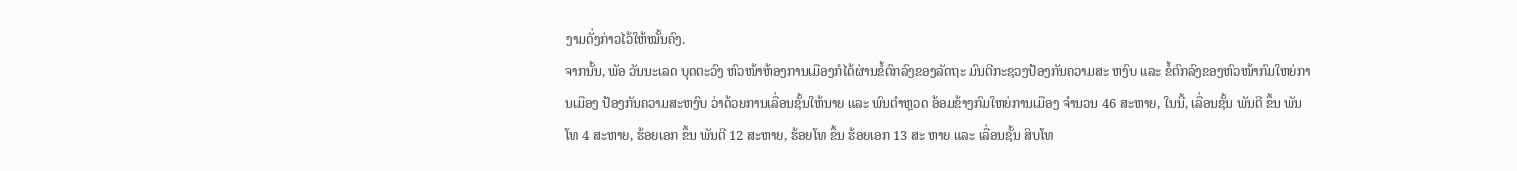ງາມດັ່ງກ່າວໄວ້ໃຫ້ໝັ້ນຄົງ.
ຈາກນັ້ນ, ພັອ ວັນນະເລດ ບຸດຕະວົງ ຫົວໜ້າຫ້ອງການເມືອງກໍໄດ້ຜ່ານຂໍ້ຕົກລົງຂອງລັດຖະ ມົນຕີກະຊວງປ້ອງກັນຄວາມສະ ຫງົບ ແລະ ຂໍ້ຕົກລົງຂອງຫົວໜ້າກົມໃຫຍ່ການເມືອງ ປ້ອງກັນຄວາມສະຫງົບ ວ່າດ້ວຍການເລື່ອນຊັ້ນໃຫ້ນາຍ ແລະ ພົນຕໍາຫຼວດ ອ້ອມຂ້າງກົມໃຫຍ່ການເມືອງ ຈໍານວນ 46 ສະຫາຍ, ໃນນີ້, ເລື່ອນຊັ້ນ ພັນຕີ ຂຶ້ນ ພັນໂທ 4 ສະຫາຍ, ຮ້ອຍເອກ ຂຶ້ນ ພັນຕີ 12 ສະຫາຍ, ຮ້ອຍໂທ ຂຶ້ນ ຮ້ອຍເອກ 13 ສະ ຫາຍ ແລະ ເລື່ອນຊັ້ນ ສິບໂທ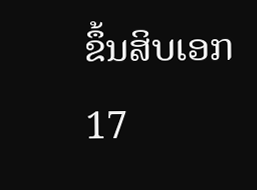ຂຶ້ນສິບເອກ 17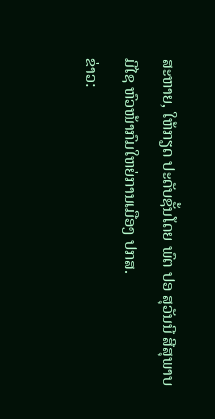ສະຫາຍ, ໃຫ້ກຽດ ປະດັບຊັ້ນໂດຍ ພົຕ ປອ ສຸວັນນີ ສີສຸພາບມີໄຊ ຫົວໜ້າກົມໃຫຍ່ການເມືອງ ປກສ.
ຂ່າວ: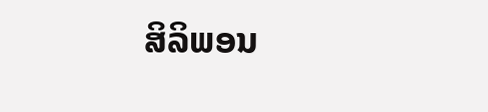ສິລິພອນ